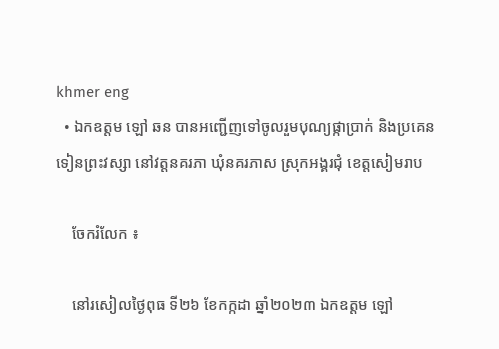khmer eng
  • ឯកឧត្តម ឡៅ ឆន បានអញ្ជើញទៅចូលរួមបុណ្យផ្កាប្រាក់ និងប្រគេនទៀនព្រះវស្សា នៅវត្តនគរភា ឃុំនគរភាស ស្រុកអង្គរជុំ ខេត្តសៀមរាប

    ចែករំលែក ៖

    នៅរសៀលថ្ងៃពុធ ទី២៦ ខែកក្កដា ឆ្នាំ២០២៣ ឯកឧត្តម ឡៅ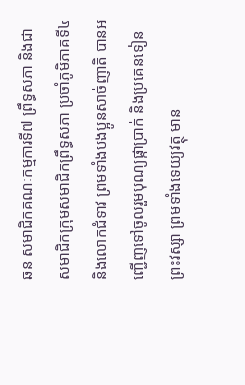ឆន សមាជិកគណៈកម្មការទី៧ ព្រឹទ្ធសភា និងជាសមាជិកក្រុមសមាជិកព្រឹទ្ធសភា ប្រចាំភូមិភាគទី៤ និងលោកជំទាវ ព្រមទាំងបងប្អូនសាច់ញាតិ បានអញ្ជើញទៅចូលរួមបុណ្យផ្កាប្រាក់ និងប្រគេនទៀនព្រះវស្សា ព្រមទាំងទេយ្យវត្ថុ មាន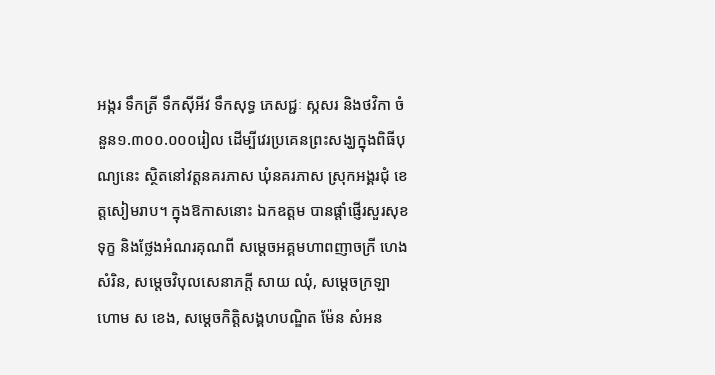អង្ករ ទឹកត្រី ទឹកស៊ីអីវ ទឹកសុទ្ធ ភេសជ្ជៈ ស្កសរ និងថវិកា ចំនួន១.៣០០.០០០រៀល ដើម្បីវេរប្រគេនព្រះសង្ឃក្នុងពិធីបុណ្យនេះ ស្ថិតនៅវត្តនគរភាស ឃុំនគរភាស ស្រុកអង្គរជុំ ខេត្តសៀមរាប។ ក្នុងឱកាសនោះ ឯកឧត្តម បានផ្តាំផ្ញើរសួរសុខទុក្ខ និងថ្លែងអំណរគុណពី សម្តេចអគ្គមហាពញាចក្រី ហេងសំរិន, សម្តេចវិបុលសេនាភក្តី សាយ ឈុំ, សម្តេចក្រឡាហោម ស ខេង, សម្ដេចកិត្តិសង្គហបណ្ឌិត ម៉ែន សំអន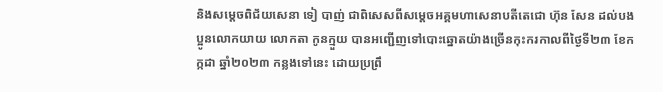និងសម្ដេចពិជ័យសេនា ទៀ បាញ់ ជាពិសេសពីសម្តេចអគ្គមហាសេនាបតីតេជោ ហ៊ុន សែន ដល់បងប្អូនលោកយាយ លោកតា កូនក្មួយ បានអញ្ជើញទៅបោះឆ្នោតយ៉ាងច្រើនកុះករកាលពីថ្ងៃទី២៣ ខែកក្កដា ឆ្នាំ២០២៣ កន្លងទៅនេះ ដោយប្រព្រឹ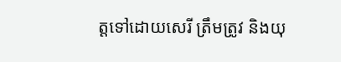ត្តទៅដោយសេរី ត្រឹមត្រូវ និងយុ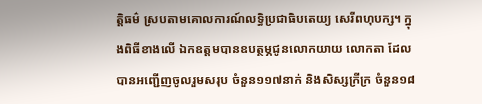ត្តិធម៌ ស្របតាមគោលការណ៍លទ្ធិប្រជាធិបតេយ្យ សេរីពហុបក្ស។ ក្នុងពិធីខាងលើ ឯកឧត្តមបានឧបត្ថម្ភជូនលោកយាយ លោកតា ដែលបានអញ្ជើញចូលរួមសរុប ចំនួន១១៧នាក់ និងសិស្សក្រីក្រ ចំនួន១៨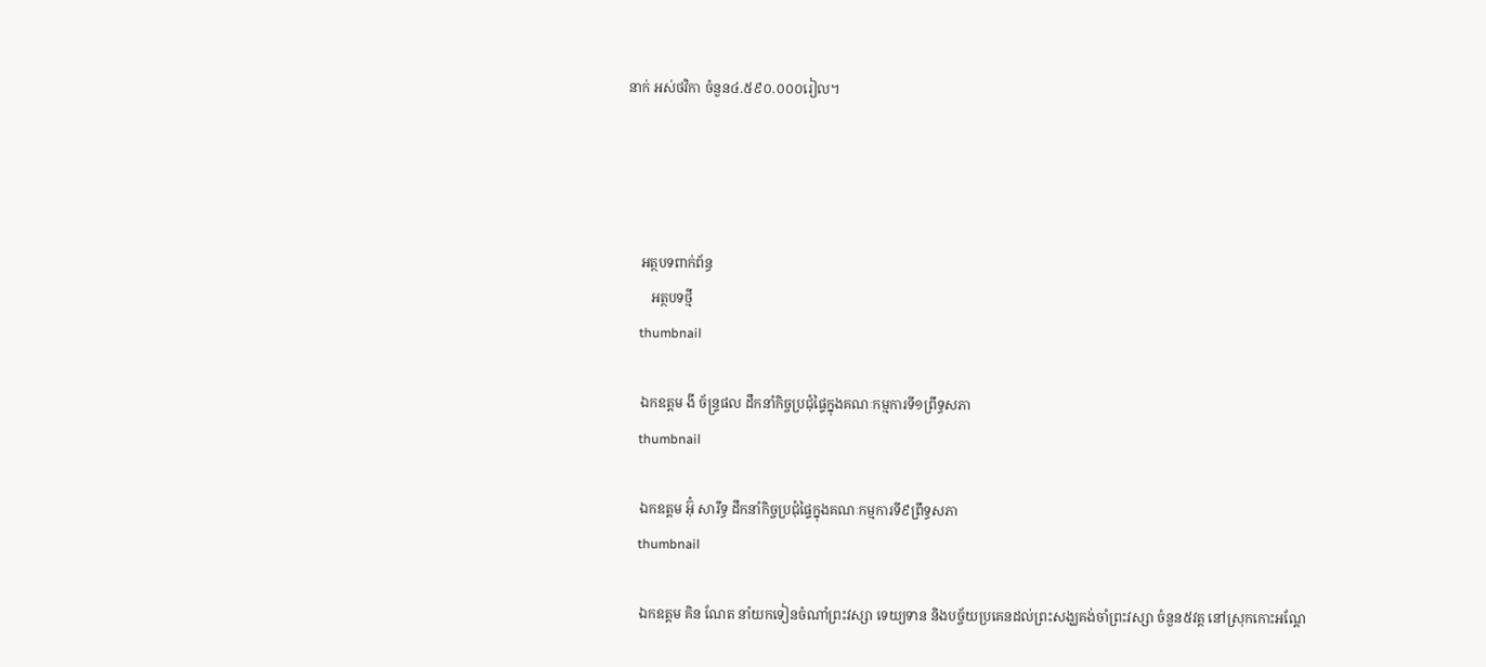នាក់ អស់ថវិកា ចំនួន៤.៥៩០.០០០រៀល។




    អត្ថបទពាក់ព័ន្ធ
       អត្ថបទថ្មី
    thumbnail

    ឯកឧត្តម ងី ច័ន្រ្ទផល ដឹកនាំកិច្ចប្រជុំផ្ទៃក្នុងគណៈកម្មការទី១ព្រឹទ្ធសភា
    thumbnail

    ឯកឧត្តម អ៊ុំ សារឹទ្ធ ដឹកនាំកិច្ចប្រជុំផ្ទៃក្នុងគណៈកម្មការទី៩ព្រឹទ្ធសភា
    thumbnail

    ឯកឧត្ដម គិន ណែត នាំយកទៀនចំណាំព្រះវស្សា ទេយ្យទាន និងបច្ច័យប្រគេនដល់ព្រះសង្ឃគង់ចាំព្រះវស្សា ចំនួន៥វត្ត នៅស្រុកកោះអណ្ដែ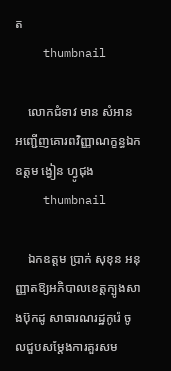ត
    thumbnail

    លោកជំទាវ មាន សំអាន អញ្ជើញគោរពវិញ្ញាណក្ខន្ធឯកឧត្តម ង្វៀន ហ្វូជុង
    thumbnail

    ឯកឧត្តម ប្រាក់ សុខុន អនុញ្ញាតឱ្យអភិបាលខេត្តក្បូងសាងប៊ុកដូ សាធារណរដ្ឋកូរ៉េ ចូលជួបសម្តែងការគួរសម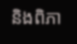និងពិភា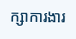ក្សាការងារ